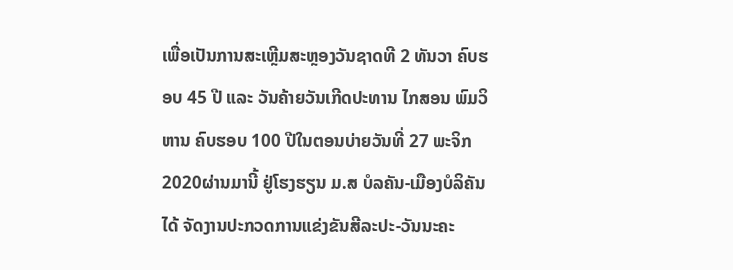ເພື່ອເປັນການສະເຫຼີມສະຫຼອງວັນຊາດທີ 2 ທັນວາ ຄົບຮອບ 45 ປີ ແລະ ວັນຄ້າຍວັນເກີດປະທານ ໄກສອນ ພົມວິຫານ ຄົບຮອບ 100 ປີໃນຕອນບ່າຍວັນທີ່ 27 ພະຈິກ 2020ຜ່ານມານີ້ ຢູ່ໂຮງຮຽນ ມ.ສ ບໍລຄັນ-ເມືອງບໍລິຄັນໄດ້ ຈັດງານປະກວດການແຂ່ງຂັນສີລະປະ-ວັນນະຄະ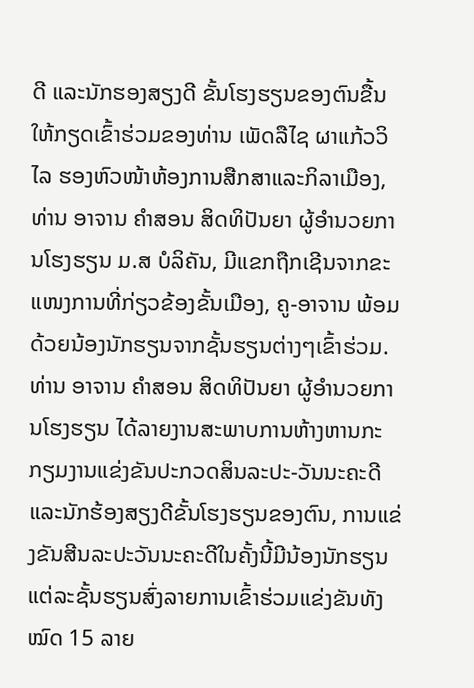ດີ ແລະນັກຮອງສຽງດີ ຂັ້ນໂຮງຮຽນຂອງຕົນຂື້ນ ໃຫ້ກຽດເຂົ້າຮ່ວມຂອງທ່ານ ເພັດລືໄຊ ຜາແກ້ວວິໄລ ຮອງຫົວໜ້າຫ້ອງການສືກສາແລະກິລາເມືອງ, ທ່ານ ອາຈານ ຄໍາສອນ ສິດທິປັນຍາ ຜູ້ອໍານວຍການໂຮງຮຽນ ມ.ສ ບໍລິຄັນ, ມີແຂກຖືກເຊີນຈາກຂະແໜງການທີ່ກ່ຽວຂ້ອງຂັ້ນເມືອງ, ຄູ-ອາຈານ ພ້ອມດ້ວຍນ້ອງນັກຮຽນຈາກຊັ້ນຮຽນຕ່າງໆເຂົ້າຮ່ວມ.
ທ່ານ ອາຈານ ຄໍາສອນ ສິດທິປັນຍາ ຜູ້ອໍານວຍການໂຮງຮຽນ ໄດ້ລາຍງານສະພາບການຫ້າງຫານກະກຽມງານແຂ່ງຂັນປະກວດສິນລະປະ-ວັນນະຄະດີແລະນັກຮ້ອງສຽງດີຂັ້ນໂຮງຮຽນຂອງຕົນ, ການແຂ່ງຂັນສີນລະປະວັນນະຄະດີໃນຄັ້ງນີ້ມີນ້ອງນັກຮຽນແຕ່ລະຊັ້ນຮຽນສົ່ງລາຍການເຂົ້າຮ່ວມແຂ່ງຂັນທັງໝົດ 15 ລາຍ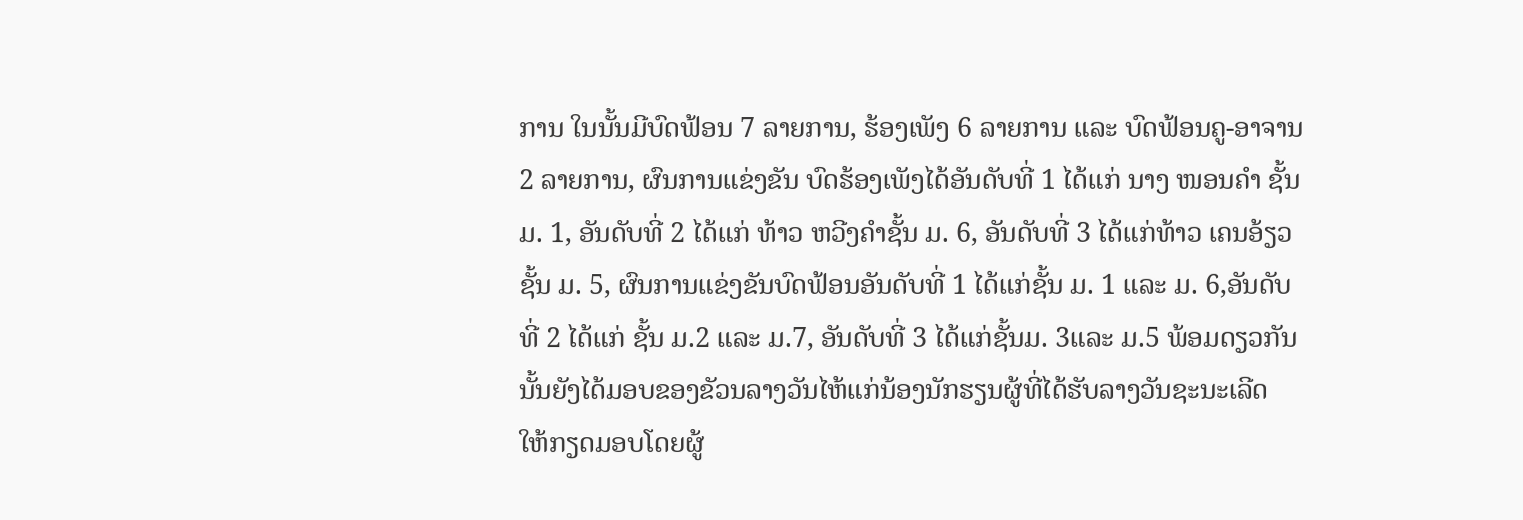ການ ໃນນັ້ນມີບົດຟ້ອນ 7 ລາຍການ, ຮ້ອງເພັງ 6 ລາຍການ ແລະ ບົດຟ້ອນຄູ-ອາຈານ 2 ລາຍການ, ຜົນການແຂ່ງຂັນ ບົດຮ້ອງເພັງໄດ້ອັນດັບທີ່ 1 ໄດ້ແກ່ ນາງ ໜອນຄໍາ ຊັ້ນມ. 1, ອັນດັບທີ່ 2 ໄດ້ແກ່ ທ້າວ ຫວີງຄໍາຊັ້ນ ມ. 6, ອັນດັບທີ່ 3 ໄດ້ແກ່ທ້າວ ເຄນອ້ຽວ ຊັ້ນ ມ. 5, ຜົນການແຂ່ງຂັນບົດຟ້ອນອັນດັບທີ່ 1 ໄດ້ແກ່ຊັ້ນ ມ. 1 ແລະ ມ. 6,ອັນດັບທີ່ 2 ໄດ້ແກ່ ຊັ້ນ ມ.2 ແລະ ມ.7, ອັນດັບທີ່ 3 ໄດ້ແກ່ຊັ້ນມ. 3ແລະ ມ.5 ພ້ອມດຽວກັນນັ້ນຍັງໄດ້ມອບຂອງຂັວນລາງວັນໄຫ້ແກ່ນ້ອງນັກຮຽນຜູ້ທີ່ໄດ້ຮັບລາງວັນຊະນະເລີດ ໃຫ້ກຽດມອບໂດຍຜູ້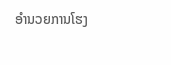ອໍານວຍການໂຮງ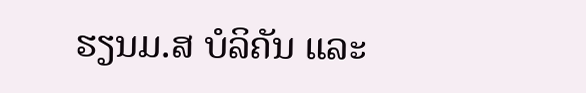ຮຽນມ.ສ ບໍລິຄັນ ແລະ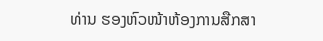ທ່ານ ຮອງຫົວໜ້າຫ້ອງການສືກສາ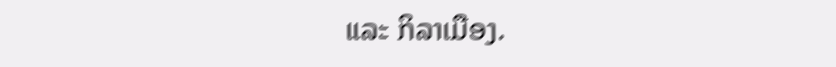ແລະ ກິລາເມືອງ.